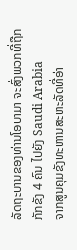ລັດຖະບານຂອງທ່ານໂອບາມາ ຈະສົ່ງພວກທີ່ຖືກກັກຂັງ 4 ຄົນ ໄປຍັງ Saudi Arabia
ຈາກສູນຄຸມຂັງທະຫານສະຫະລັດທີ່ອ່າ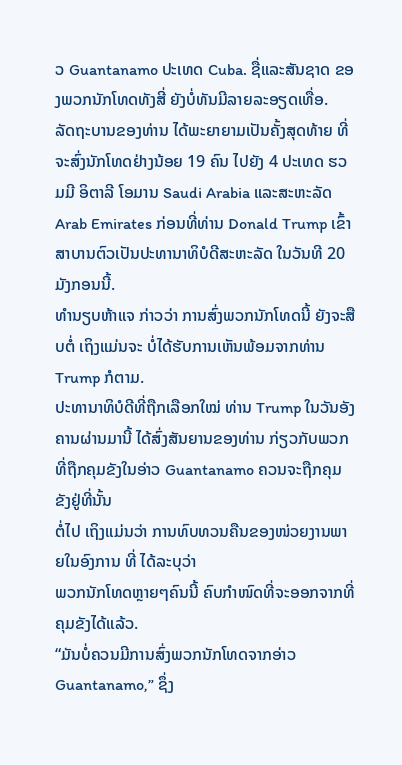ວ Guantanamo ປະເທດ Cuba. ຊື່ແລະສັນຊາດ ຂອງພວກນັກໂທດທັງສີ່ ຍັງບໍ່ທັນມີລາຍລະອຽດເທື່ອ.
ລັດຖະບານຂອງທ່ານ ໄດ້ພະຍາຍາມເປັນຄັ້ງສຸດທ້າຍ ທີ່ຈະສົ່ງນັກໂທດຢ່າງນ້ອຍ 19 ຄົນ ໄປຍັງ 4 ປະເທດ ຮວມມີ ອິຕາລີ ໂອມານ Saudi Arabia ແລະສະຫະລັດ Arab Emirates ກ່ອນທີ່ທ່ານ Donald Trump ເຂົ້າສາບານຕົວເປັນປະທານາທິບໍດີສະຫະລັດ ໃນວັນທີ 20 ມັງກອນນີ້.
ທຳນຽບຫ້າແຈ ກ່າວວ່າ ການສົ່ງພວກນັກໂທດນີ້ ຍັງຈະສືບຕໍ່ ເຖິງແມ່ນຈະ ບໍ່ໄດ້ຮັບການເຫັນພ້ອມຈາກທ່ານ Trump ກໍຕາມ.
ປະທານາທິບໍດີທີ່ຖືກເລືອກໃໝ່ ທ່ານ Trump ໃນວັນອັງຄານຜ່ານມານີ້ ໄດ້ສົ່ງສັນຍານຂອງທ່ານ ກ່ຽວກັບພວກທີ່ຖືກຄຸມຂັງໃນອ່າວ Guantanamo ຄວນຈະຖືກຄຸມຂັງຢູ່ທີ່ນັ້ນ
ຕໍ່ໄປ ເຖິງແມ່ນວ່າ ການທົບທວນຄືນຂອງໜ່ວຍງານພາຍໃນອົງການ ທີ່ ໄດ້ລະບຸວ່າ
ພວກນັກໂທດຫຼາຍໆຄົນນີ້ ຄົບກຳໜົດທີ່ຈະອອກຈາກທີ່ຄຸມຂັງໄດ້ແລ້ວ.
“ມັນບໍ່ຄວນມີການສົ່ງພວກນັກໂທດຈາກອ່າວ Guantanamo,” ຊຶ່ງ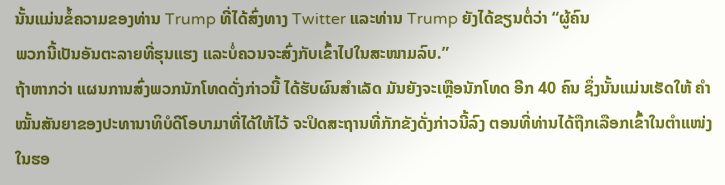ນັ້ນແມ່ນຂໍ້ຄວາມຂອງທ່ານ Trump ທີ່ໄດ້ສົ່ງທາງ Twitter ແລະທ່ານ Trump ຍັງໄດ້ຂຽນຕໍ່ວ່າ “ຜູ້ຄົນ
ພວກນີ້ເປັນອັນຕະລາຍທີ່ຮຸນແຮງ ແລະບໍ່ຄວນຈະສົ່ງກັບເຂົ້າໄປໃນສະໜາມລົບ.”
ຖ້າຫາກວ່າ ແຜນການສົ່ງພວກນັກໂທດດັ່ງກ່າວນີ້ ໄດ້ຮັບຜົນສຳເລັດ ມັນຍັງຈະເຫຼືອນັກໂທດ ອີກ 40 ຄົນ ຊຶ່ງນັ້ນແມ່ນເຮັດໃຫ້ ຄຳໝັ້ນສັນຍາຂອງປະທານາທິບໍດີໂອບາມາທີ່ໄດ້ໃຫ້ໄວ້ ຈະປິດສະຖານທີ່ກັກຂັງດັ່ງກ່າວນີ້ລົງ ຕອນທີ່ທ່ານໄດ້ຖືກເລືອກເຂົ້າໃນຕຳແໜ່ງໃນຮອ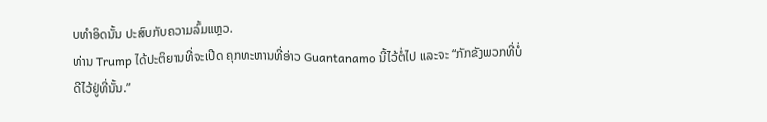ບທຳອິດນັ້ນ ປະສົບກັບຄວາມລົ້ມແຫຼວ.
ທ່ານ Trump ໄດ້ປະຕິຍານທີ່ຈະເປີດ ຄຸກທະຫານທີ່ອ່າວ Guantanamo ນີ້ໄວ້ຕໍ່ໄປ ແລະຈະ “ກັກຂັງພວກທີ່ບໍ່ດີໄວ້ຢູ່ທີ່ນັ້ນ.”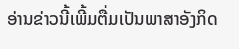ອ່ານຂ່າວນີ້ເພີ້ມຕື່ມເປັນພາສາອັງກິດ